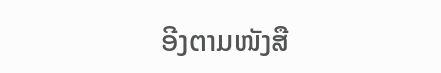ອີງຕາມໜັງສື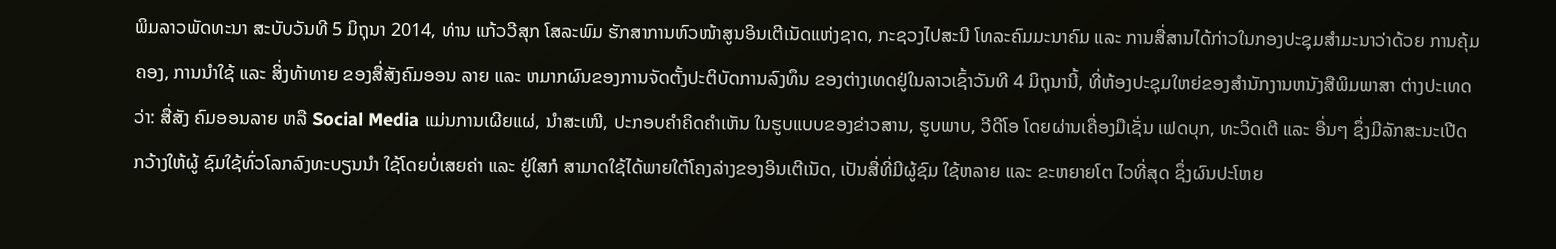ພິມລາວພັດທະນາ ສະບັບວັນທີ 5 ມິຖຸນາ 2014, ທ່ານ ແກ້ວວີສຸກ ໂສລະພົມ ຮັກສາການຫົວໜ້າສູນອິນເຕີເນັດແຫ່ງຊາດ, ກະຊວງໄປສະນີ ໂທລະຄົມມະນາຄົມ ແລະ ການສື່ສານໄດ້ກ່າວໃນກອງປະຊຸມສຳມະນາວ່າດ້ວຍ ການຄຸ້ມຄອງ, ການນຳໃຊ້ ແລະ ສິ່ງທ້າທາຍ ຂອງສື່ສັງຄົມອອນ ລາຍ ແລະ ຫມາກຜົນຂອງການຈັດຕັ້ງປະຕິບັດການລົງທຶນ ຂອງຕ່າງເທດຢູ່ໃນລາວເຊົ້າວັນທີ 4 ມິຖຸນານີ້, ທີ່ຫ້ອງປະຊຸມໃຫຍ່ຂອງສຳນັກງານຫນັງສືພິມພາສາ ຕ່າງປະເທດ ວ່າ: ສື່ສັງ ຄົມອອນລາຍ ຫລື Social Media ແມ່ນການເຜີຍແຜ່, ນຳສະເໜີ, ປະກອບຄຳຄິດຄຳເຫັນ ໃນຮູບແບບຂອງຂ່າວສານ, ຮູບພາບ, ວີດີໂອ ໂດຍຜ່ານເຄື່ອງມືເຊັ່ນ ເຟດບຸກ, ທະວິດເຕີ ແລະ ອື່ນໆ ຊຶ່ງມີລັກສະນະເປີດ ກວ້າງໃຫ້ຜູ້ ຊົມໃຊ້ທົ່ວໂລກລົງທະບຽນນຳ ໃຊ້ໂດຍບໍ່ເສຍຄ່າ ແລະ ຢູ່ໃສກໍ ສາມາດໃຊ້ໄດ້ພາຍໃຕ້ໂຄງລ່າງຂອງອິນເຕີເນັດ, ເປັນສື່ທີ່ມີຜູ້ຊົມ ໃຊ້ຫລາຍ ແລະ ຂະຫຍາຍໂຕ ໄວທີ່ສຸດ ຊຶ່ງຜົນປະໂຫຍ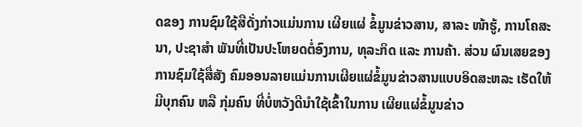ດຂອງ ການຊົມໃຊ້ສືດັ່ງກ່າວແມ່ນການ ເຜີຍແຜ່ ຂໍ້ມູນຂ່າວສານ, ສາລະ ໜ້າຮູ້, ການໂຄສະນາ, ປະຊາສຳ ພັນທີ່ເປັນປະໂຫຍດຕໍ່ອົງການ, ທຸລະກິດ ແລະ ການຄ້າ. ສ່ວນ ຜົນເສຍຂອງການຊົມໃຊ້ສື່ສັງ ຄົມອອນລາຍແມ່ນການເຜີຍແຜ່ຂໍ້ມູນຂ່າວສານແບບອິດສະຫລະ ເຮັດໃຫ້ມີບຸກຄົນ ຫລື ກຸ່ມຄົນ ທີ່ບໍ່ຫວັງດີນຳໃຊ້ເຂົ້າໃນການ ເຜີຍແຜ່ຂໍ້ມູນຂ່າວ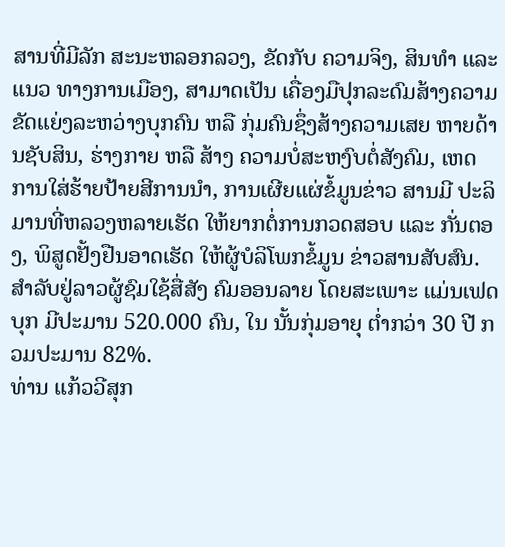ສານທີ່ມີລັກ ສະນະຫລອກລວງ, ຂັດກັບ ຄວາມຈິງ, ສິນທຳ ແລະ ແນວ ທາງການເມືອງ, ສາມາດເປັນ ເຄື່ອງມືປຸກລະດົມສ້າງຄວາມ ຂັດແຍ່ງລະຫວ່າງບຸກຄົນ ຫລື ກຸ່ມຄົນຊຶ່ງສ້າງຄວາມເສຍ ຫາຍດ້ານຊັບສິນ, ຮ່າງກາຍ ຫລື ສ້າງ ຄວາມບໍ່ສະຫງົບຕໍ່ສັງຄົມ, ເຫດ ການໃສ່ຮ້າຍປ້າຍສີການນຳ, ການເຜີຍແຜ່ຂໍ້ມູນຂ່າວ ສານມີ ປະລິມານທີ່ຫລວງຫລາຍເຮັດ ໃຫ້ຍາກຕໍ່ການກວດສອບ ແລະ ກັ່ນຕອງ, ພິສູດຢັ້ງຢືນອາດເຮັດ ໃຫ້ຜູ້ບໍລິໂພກຂໍ້ມູນ ຂ່າວສານສັບສົນ. ສຳລັບຢູ່ລາວຜູ້ຊົມໃຊ້ສື່ສັງ ຄົມອອນລາຍ ໂດຍສະເພາະ ແມ່ນເຟດບຸກ ມີປະມານ 520.000 ຄົນ, ໃນ ນັ້ນກຸ່ມອາຍຸ ຕ່ຳກວ່າ 30 ປີ ກວມປະມານ 82%.
ທ່ານ ແກ້ວວີສຸກ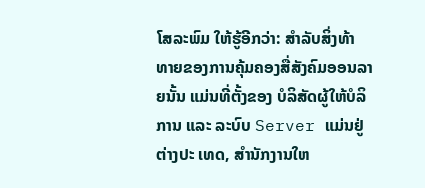ໂສລະພົມ ໃຫ້ຮູ້ອີກວ່າ: ສຳລັບສິ່ງທ້າ ທາຍຂອງການຄຸ້ມຄອງສື່ສັງຄົມອອນລາຍນັ້ນ ແມ່ນທີ່ຕັ້ງຂອງ ບໍລິສັດຜູ້ໃຫ້ບໍລິການ ແລະ ລະບົບ Server ແມ່ນຢູ່ຕ່າງປະ ເທດ, ສຳນັກງານໃຫ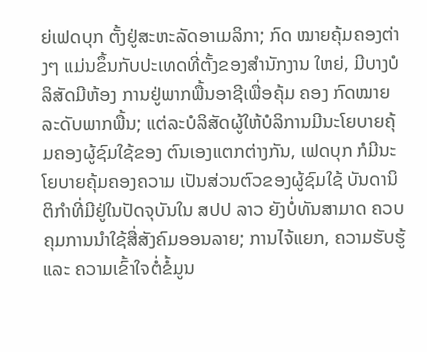ຍ່ເຟດບຸກ ຕັ້ງຢູ່ສະຫະລັດອາເມລິກາ; ກົດ ໝາຍຄຸ້ມຄອງຕ່າງໆ ແມ່ນຂຶ້ນກັບປະເທດທີ່ຕັ້ງຂອງສຳນັກງານ ໃຫຍ່, ມີບາງບໍລິສັດມີຫ້ອງ ການຢູ່ພາກພື້ນອາຊີເພື່ອຄຸ້ມ ຄອງ ກົດໝາຍລະດັບພາກພື້ນ; ແຕ່ລະບໍລິສັດຜູ້ໃຫ້ບໍລິການມີນະໂຍບາຍຄຸ້ມຄອງຜູ້ຊົມໃຊ້ຂອງ ຕົນເອງແຕກຕ່າງກັນ, ເຟດບຸກ ກໍມີນະໂຍບາຍຄຸ້ມຄອງຄວາມ ເປັນສ່ວນຕົວຂອງຜູ້ຊົມໃຊ້ ບັນດານິຕິກຳທີ່ມີຢູ່ໃນປັດຈຸບັນໃນ ສປປ ລາວ ຍັງບໍ່ທັນສາມາດ ຄວບຄຸມການນຳໃຊ້ສື່ສັງຄົມອອນລາຍ; ການໄຈ້ແຍກ, ຄວາມຮັບຮູ້ ແລະ ຄວາມເຂົ້າໃຈຕໍ່ຂໍ້ມູນ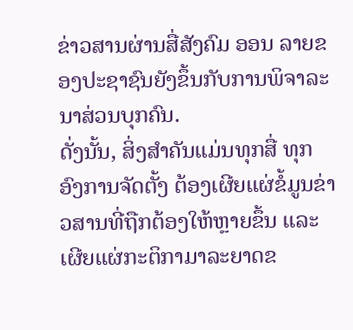ຂ່າວສານຜ່ານສື່ສັງຄົມ ອອນ ລາຍຂອງປະຊາຊົນຍັງຂຶ້ນກັບການພິຈາລະນາສ່ວນບຸກຄົນ.
ດັ່ງນັ້ນ, ສິ່ງສຳຄັນແມ່ນທຸກສື່ ທຸກອົງການຈັດຕັ້ງ ຕ້ອງເຜີຍແຜ່ຂໍ້ມູນຂ່າວສານທີ່ຖືກຕ້ອງໃຫ້ຫຼາຍຂຶ້ນ ແລະເຜີຍແຜ່ກະຕິກາມາລະຍາດຂ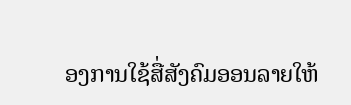ອງການໃຊ້ສື່ສັງຄົມອອນລາຍໃຫ້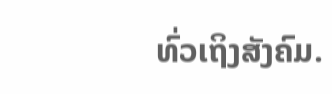ທົ່ວເຖິງສັງຄົມ.